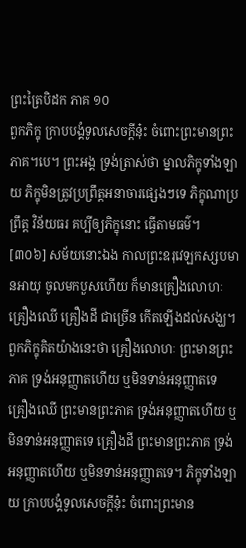ព្រះត្រៃបិដក ភាគ ១០
ពួកភិក្ខុ ក្រាបបង្គំទូលសេចក្តីនុ៎ះ ចំពោះព្រះមានព្រះភាគ។បេ។ ព្រះអង្គ ទ្រង់ត្រាស់ថា ម្នាលភិក្ខុទាំងឡាយ ភិក្ខុមិនត្រូវប្រព្រឹត្តអនាចារផ្សេងៗទេ ភិក្ខុណាប្រព្រឹត្ត វិន័យធរ គប្បីឲ្យភិក្ខុនោះ ធ្វើតាមធម៌។
[៣០៦] សម័យនោះឯង កាលព្រះឧរុវេឡកស្សបមានអាយុ ចូលមកបួសហើយ ក៏មានគ្រឿងលោហៈ គ្រឿងឈើ គ្រឿងដី ជាច្រើន កើតឡើងដល់សង្ឃ។ ពួកភិក្ខុគិតយ៉ាងនេះថា គ្រឿងលោហៈ ព្រះមានព្រះភាគ ទ្រង់អនុញ្ញាតហើយ ឬមិនទាន់អនុញ្ញាតទេ គ្រឿងឈើ ព្រះមានព្រះភាគ ទ្រង់អនុញ្ញាតហើយ ឬមិនទាន់អនុញ្ញាតទេ គ្រឿងដី ព្រះមានព្រះភាគ ទ្រង់អនុញ្ញាតហើយ ឬមិនទាន់អនុញ្ញាតទេ។ ភិក្ខុទាំងឡាយ ក្រាបបង្គំទូលសេចក្តីនុ៎ះ ចំពោះព្រះមាន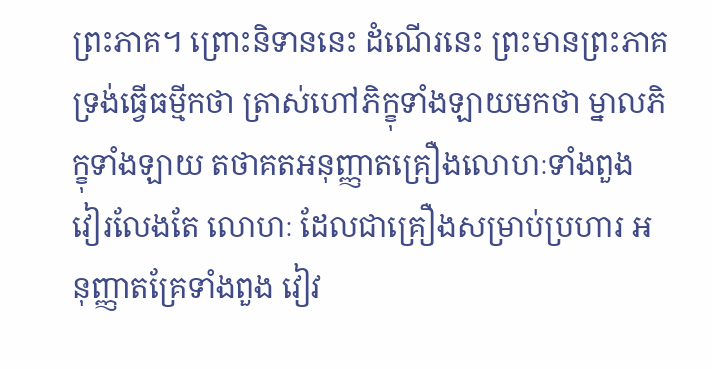ព្រះភាគ។ ព្រោះនិទាននេះ ដំណើរនេះ ព្រះមានព្រះភាគ ទ្រង់ធ្វើធម្មីកថា ត្រាស់ហៅភិក្ខុទាំងឡាយមកថា ម្នាលភិក្ខុទាំងឡាយ តថាគតអនុញ្ញាតគ្រឿងលោហៈទាំងពួង វៀរលែងតែ លោហៈ ដែលជាគ្រឿងសម្រាប់ប្រហារ អនុញ្ញាតគ្រែទាំងពួង វៀវ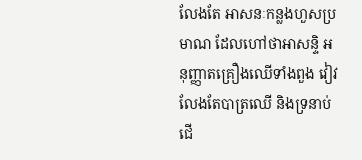លែងតែ អាសនៈកន្លងហួសប្រមាណ ដែលហៅថាអាសន្ទិ អនុញ្ញាតគ្រឿងឈើទាំងពួង វៀវលែងតែបាត្រឈើ និងទ្រនាប់ជើ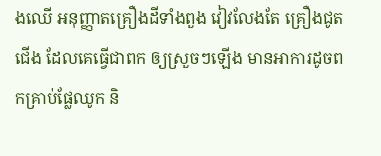ងឈើ អនុញ្ញាតគ្រឿងដីទាំងពួង វៀវលែងតែ គ្រឿងជូតជើង ដែលគេធ្វើជាពក ឲ្យស្រួចៗឡើង មានអាការដូចពកគ្រាប់ផ្លែឈូក និ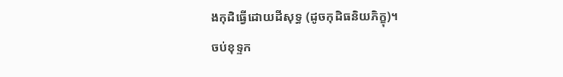ងកុដិធ្វើដោយដីសុទ្ធ (ដូចកុដិធនិយភិក្ខុ)។
ចប់ខុទ្ទក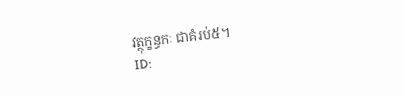វត្ថុក្ខន្ធកៈ ជាគំរប់៥។
ID: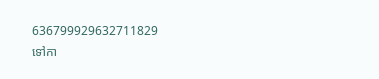636799929632711829
ទៅកា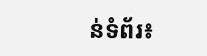ន់ទំព័រ៖